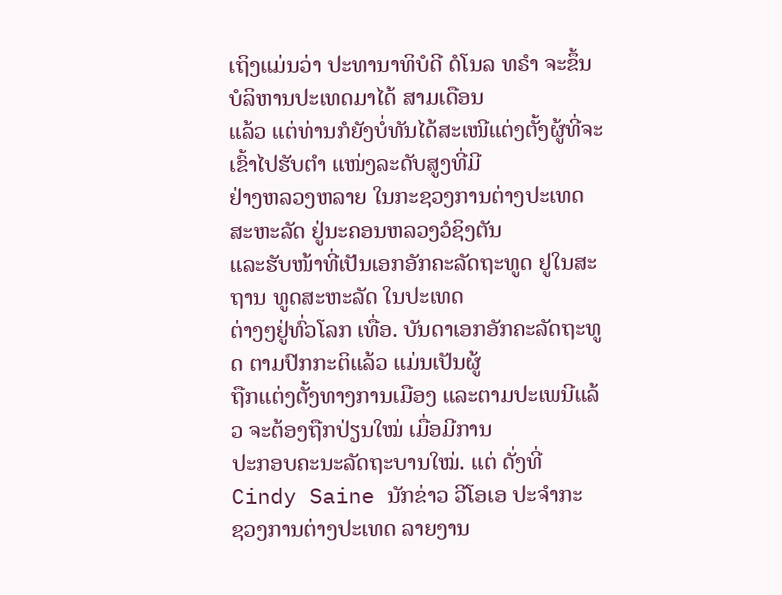ເຖິງແມ່ນວ່າ ປະທານາທິບໍດີ ດໍໂນລ ທຣໍາ ຈະຂຶ້ນບໍລິຫານປະເທດມາໄດ້ ສາມເດືອນ
ແລ້ວ ແຕ່ທ່ານກໍຍັງບໍ່ທັນໄດ້ສະເໜີແຕ່ງຕັ້ງຜູ້ທີ່ຈະເຂົ້າໄປຮັບຕໍາ ແໜ່ງລະດັບສູງທີ່ມີ
ຢ່າງຫລວງຫລາຍ ໃນກະຊວງການຕ່າງປະເທດ ສະຫະລັດ ຢູ່ນະຄອນຫລວງວໍຊິງຕັນ
ແລະຮັບໜ້າທີ່ເປັນເອກອັກຄະລັດຖະທູດ ຢູໃນສະຖານ ທູດສະຫະລັດ ໃນປະເທດ
ຕ່າງໆຢູ່ທົ່ວໂລກ ເທື່ອ. ບັນດາເອກອັກຄະລັດຖະທູດ ຕາມປົກກະຕິແລ້ວ ແມ່ນເປັນຜູ້
ຖືກແຕ່ງຕັ້ງທາງການເມືອງ ແລະຕາມປະເພນີແລ້ວ ຈະຕ້ອງຖືກປ່ຽນໃໝ່ ເມື່ອມີການ
ປະກອບຄະນະລັດຖະບານໃໝ່. ແຕ່ ດັ່ງທີ່ Cindy Saine ນັກຂ່າວ ວີໂອເອ ປະຈຳກະ
ຊວງການຕ່າງປະເທດ ລາຍງານ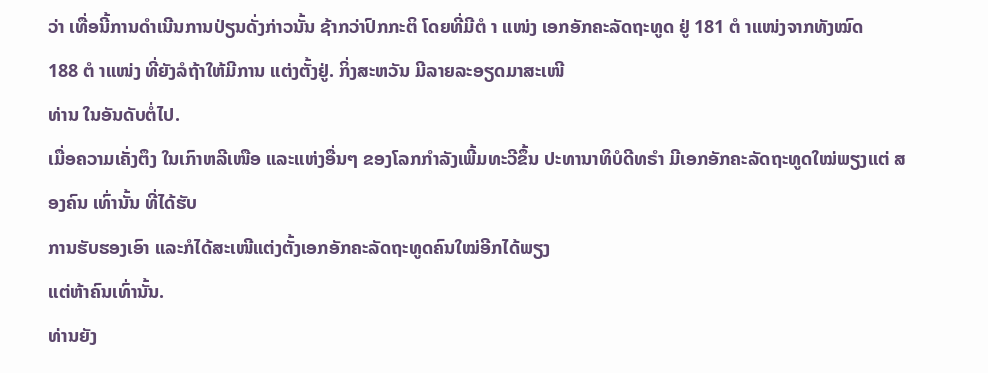ວ່າ ເທື່ອນີ້ການດຳເນີນການປ່ຽນດັ່ງກ່າວນັ້ນ ຊ້າກວ່າປົກກະຕິ ໂດຍທີ່ມີຕໍ າ ແໜ່ງ ເອກອັກຄະລັດຖະທູດ ຢູ່ 181 ຕໍ າແໜ່ງຈາກທັງໝົດ
188 ຕໍ າແໜ່ງ ທີ່ຍັງລໍຖ້າໃຫ້ມີການ ແຕ່ງຕັ້ງຢູ່. ກິ່ງສະຫວັນ ມີລາຍລະອຽດມາສະເໜີ
ທ່ານ ໃນອັນດັບຕໍ່ໄປ.
ເມື່ອຄວາມເຄັ່ງຕຶງ ໃນເກົາຫລີເໜືອ ແລະແຫ່ງອື່ນໆ ຂອງໂລກກຳລັງເພີ້ມທະວີຂຶ້ນ ປະທານາທິບໍດີທຣໍາ ມີເອກອັກຄະລັດຖະທູດໃໝ່ພຽງແຕ່ ສອງຄົນ ເທົ່ານັ້ນ ທີ່ໄດ້ຮັບ
ການຮັບຮອງເອົາ ແລະກໍໄດ້ສະເໜີແຕ່ງຕັ້ງເອກອັກຄະລັດຖະທູດຄົນໃໝ່ອີກໄດ້ພຽງ
ແຕ່ຫ້າຄົນເທົ່ານັ້ນ.
ທ່ານຍັງ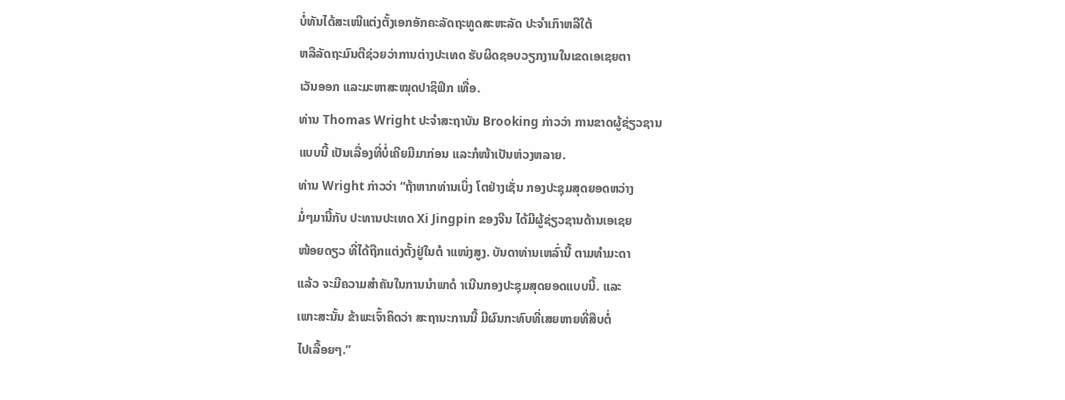ບໍ່ທັນໄດ້ສະເໜີແຕ່ງຕັ້ງເອກອັກຄະລັດຖະທູດສະຫະລັດ ປະຈຳເກົາຫລີໃຕ້
ຫລືລັດຖະມົນຕີຊ່ວຍວ່າການຕ່າງປະເທດ ຮັບຜິດຊອບວຽກງານໃນເຂດເອເຊຍຕາ
ເວັນອອກ ແລະມະຫາສະໝຸດປາຊິຟິກ ເທື່ອ.
ທ່ານ Thomas Wright ປະຈຳສະຖາບັນ Brooking ກ່າວວ່າ ການຂາດຜູ້ຊ່ຽວຊານ
ແບບນີ້ ເປັນເລື່ອງທີ່ບໍ່ເຄີຍມີມາກ່ອນ ແລະກໍໜ້າເປັນຫ່ວງຫລາຍ.
ທ່ານ Wright ກ່າວວ່າ “ຖ້າຫາກທ່ານເບິ່ງ ໂຕຢ່າງເຊັ່ນ ກອງປະຊຸມສຸດຍອດຫວ່າງ
ມໍ່ໆມານີ້ກັບ ປະທານປະເທດ Xi Jingpin ຂອງຈີນ ໄດ້ມີຜູ້ຊ່ຽວຊານດ້ານເອເຊຍ
ໜ້ອຍດຽວ ທີ່ໄດ້ຖືກແຕ່ງຕັ້ງຢູ່ໃນຕໍ າແໜ່ງສູງ. ບັນດາທ່ານເຫລົ່ານີ້ ຕາມທຳມະດາ
ແລ້ວ ຈະມີຄວາມສຳຄັນໃນການນຳພາດໍ າເນີນກອງປະຊຸມສຸດຍອດແບບນີ້. ແລະ
ເພາະສະນັ້ນ ຂ້າພະເຈົ້າຄິດວ່າ ສະຖານະການນີ້ ມີຜົນກະທົບທີ່ເສຍຫາຍທີ່ສືບຕໍ່
ໄປເລື້ອຍໆ.”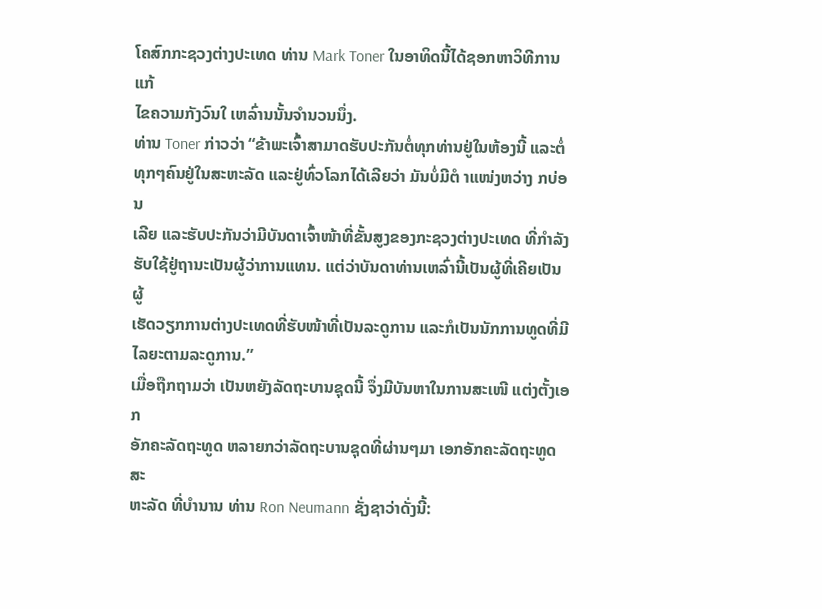ໂຄສົກກະຊວງຕ່າງປະເທດ ທ່ານ Mark Toner ໃນອາທິດນີ້ໄດ້ຊອກຫາວິທີການແກ້
ໄຂຄວາມກັງວົນໃ ເຫລົ່ານນັ້ນຈຳນວນນຶ່ງ.
ທ່ານ Toner ກ່າວວ່າ “ຂ້າພະເຈົ້າສາມາດຮັບປະກັນຕໍ່ທຸກທ່ານຢູ່ໃນຫ້ອງນີ້ ແລະຕໍ່
ທຸກໆຄົນຢູ່ໃນສະຫະລັດ ແລະຢູ່ທົ່ວໂລກໄດ້ເລີຍວ່າ ມັນບໍ່ມີຕໍ າແໜ່ງຫວ່າງ ກບ່ອນ
ເລີຍ ແລະຮັບປະກັນວ່າມີບັນດາເຈົ້າໜ້າທີ່ຂັ້ນສູງຂອງກະຊວງຕ່າງປະເທດ ທີ່ກຳລັງ
ຮັບໃຊ້ຢູ່ຖານະເປັນຜູ້ວ່າການແທນ. ແຕ່ວ່າບັນດາທ່ານເຫລົ່ານີ້ເປັນຜູ້ທີ່ເຄີຍເປັນຜູ້
ເຮັດວຽກການຕ່າງປະເທດທີ່ຮັບໜ້າທີ່ເປັນລະດູການ ແລະກໍເປັນນັກການທູດທີ່ມີ
ໄລຍະຕາມລະດູການ.”
ເມື່ອຖືກຖາມວ່າ ເປັນຫຍັງລັດຖະບານຊຸດນີ້ ຈຶ່ງມີບັນຫາໃນການສະເໜີ ແຕ່ງຕັ້ງເອກ
ອັກຄະລັດຖະທູດ ຫລາຍກວ່າລັດຖະບານຊຸດທີ່ຜ່ານໆມາ ເອກອັກຄະລັດຖະທູດສະ
ຫະລັດ ທີ່ບໍານານ ທ່ານ Ron Neumann ຊັ່ງຊາວ່າດັ່ງນີ້: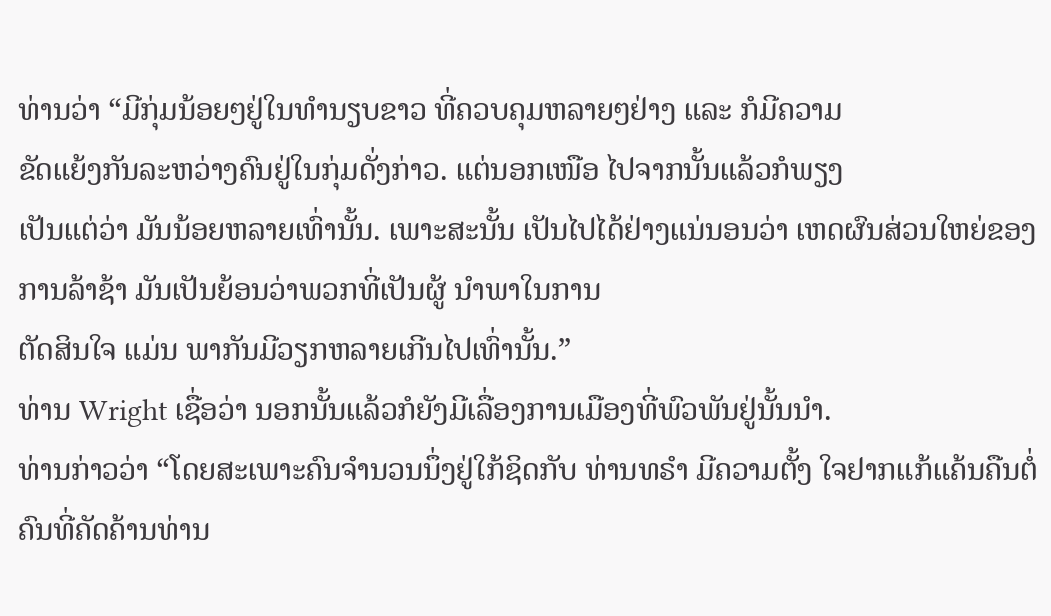ທ່ານວ່າ “ມີກຸ່ມນ້ອຍໆຢູ່ໃນທຳນຽບຂາວ ທີ່ຄວບຄຸມຫລາຍໆຢ່າງ ແລະ ກໍມີຄວາມ
ຂັດແຍ້ງກັນລະຫວ່າງຄົນຢູ່ໃນກຸ່ມດັ່ງກ່າວ. ແຕ່ນອກເໜືອ ໄປຈາກນັ້ນແລ້ວກໍພຽງ
ເປັນແຕ່ວ່າ ມັນນ້ອຍຫລາຍເທົ່ານັ້ນ. ເພາະສະນັ້ນ ເປັນໄປໄດ້ຢ່າງແນ່ນອນວ່າ ເຫດຜົນສ່ວນໃຫຍ່ຂອງການລ້າຊ້າ ມັນເປັນຍ້ອນວ່າພວກທີ່ເປັນຜູ້ ນໍາພາໃນການ
ຕັດສິນໃຈ ແມ່ນ ພາກັນມີວຽກຫລາຍເກີນໄປເທົ່ານັ້ນ.”
ທ່ານ Wright ເຊື່ອວ່າ ນອກນັ້ນແລ້ວກໍຍັງມີເລື່ອງການເມືອງທີ່ພົວພັນຢູ່ນັ້ນນຳ.
ທ່ານກ່າວວ່າ “ໂດຍສະເພາະຄົນຈຳນວນນຶ່ງຢູ່ໃກ້ຊິດກັບ ທ່ານທຣໍາ ມີຄວາມຕັ້ງ ໃຈຢາກແກ້ແຄ້ນຄືນຕໍ່ ຄົນທີ່ຄັດຄ້ານທ່ານ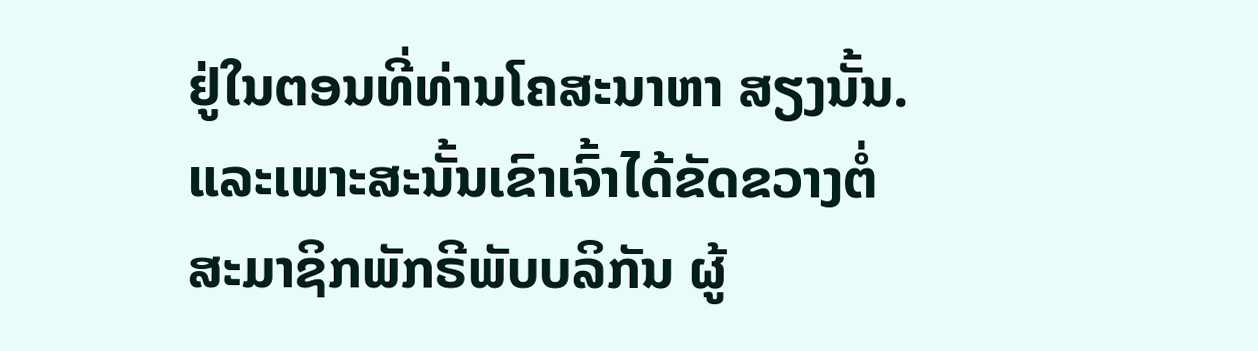ຢູ່ໃນຕອນທີ່ທ່ານໂຄສະນາຫາ ສຽງນັ້ນ. ແລະເພາະສະນັ້ນເຂົາເຈົ້າໄດ້ຂັດຂວາງຕໍ່ ສະມາຊິກພັກຣີພັບບລິກັນ ຜູ້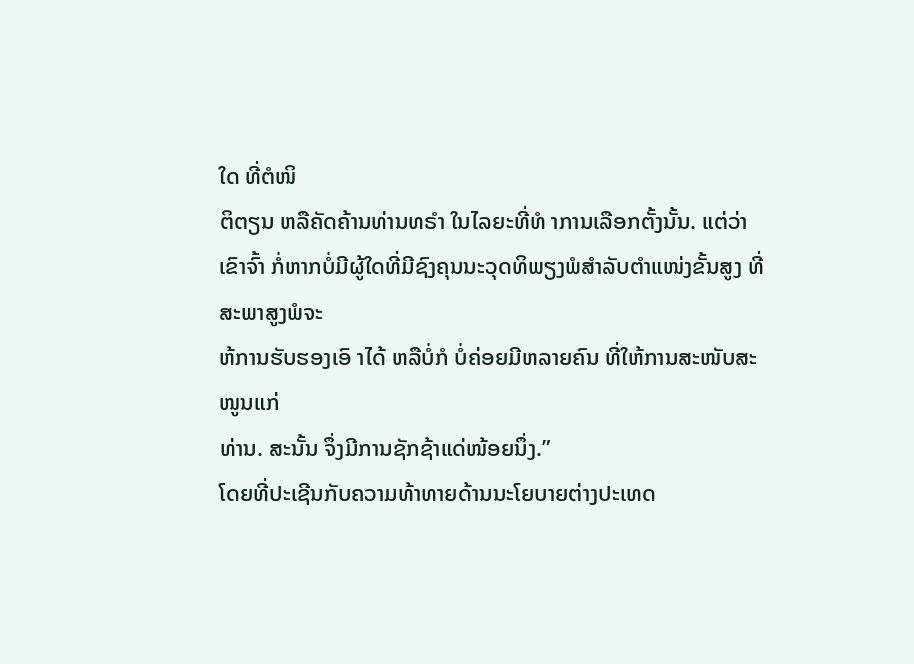ໃດ ທີ່ຕໍໜິ
ຕິຕຽນ ຫລືຄັດຄ້ານທ່ານທຣໍາ ໃນໄລຍະທີ່ທໍ າການເລືອກຕັ້ງນັ້ນ. ແຕ່ວ່າ ເຂົາຈົ້າ ກໍ່ຫາກບໍ່ມີຜູ້ໃດທີ່ມີຊົງຄຸນນະວຸດທິພຽງພໍສໍາລັບຕໍາແໜ່ງຂັ້ນສູງ ທີ່ ສະພາສູງພໍຈະ
ຫ້ການຮັບຮອງເອົ າໄດ້ ຫລືບໍ່ກໍ ບໍ່ຄ່ອຍມີຫລາຍຄົນ ທີ່ໃຫ້ການສະໜັບສະໜູນແກ່
ທ່ານ. ສະນັ້ນ ຈຶ່ງມີການຊັກຊ້າແດ່ໜ້ອຍນຶ່ງ.”
ໂດຍທີ່ປະເຊີນກັບຄວາມທ້າທາຍດ້ານນະໂຍບາຍຕ່າງປະເທດ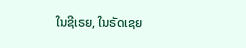ໃນຊີເຣຍ, ໃນຣັດເຊຍ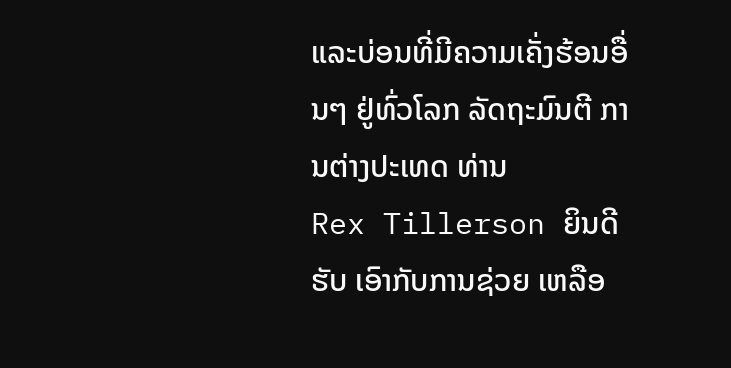ແລະບ່ອນທີ່ມີຄວາມເຄັ່ງຮ້ອນອື່ນໆ ຢູ່ທົ່ວໂລກ ລັດຖະມົນຕີ ການຕ່າງປະເທດ ທ່ານ
Rex Tillerson ຍິນດີຮັບ ເອົາກັບການຊ່ວຍ ເຫລືອ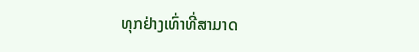ທຸກຢ່າງເທົ່າທີ່ສາມາດ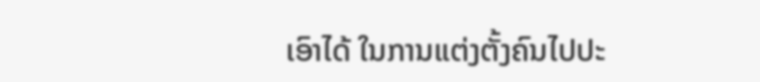ເອົາໄດ້ ໃນການແຕ່ງຕັ້ງຄົນໄປປະ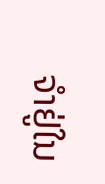ຈຳຢູ່ໃນ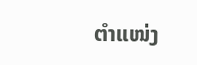ຕໍາແໜ່ງ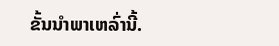ຂັ້ນນໍາພາເຫລົ່ານີ້.